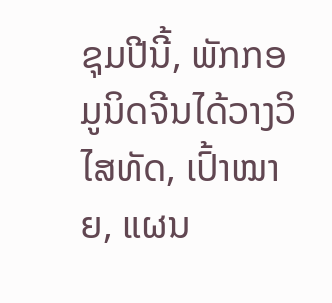ຊຸມປີນີ້, ພັກກອມູນິດຈີນໄດ້ວາງວິໄສທັດ, ເປົ້າໝາຍ, ແຜນ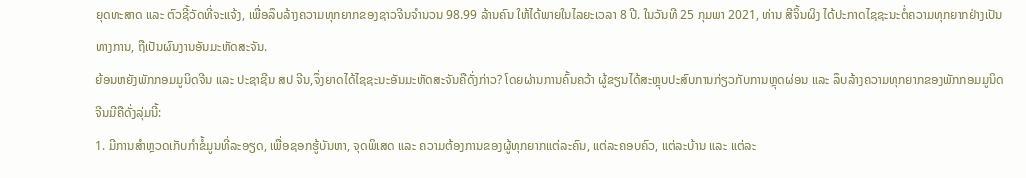ຍຸດທະສາດ ແລະ ຕົວຊີ້ວັດທີ່ຈະແຈ້ງ, ເພື່ອລຶບລ້າງຄວາມທຸກຍາກຂອງຊາວຈີນຈໍານວນ 98.99 ລ້ານຄົນ ໃຫ້ໄດ້ພາຍໃນໄລຍະເວລາ 8 ປີ. ໃນວັນທີ 25 ກຸມພາ 2021, ທ່ານ ສີຈິ້ນຜິງ ໄດ້ປະກາດໄຊຊະນະຕໍ່ຄວາມທຸກຍາກຢ່າງເປັນທາງການ, ຖືເປັນຜົນງານອັນມະຫັດສະຈັນ.
ຍ້ອນຫຍັງພັກກອມມູນິດຈີນ ແລະ ປະຊາຊີນ ສປ ຈີນ,ຈຶ່ງຍາດໄດ້ໄຊຊະນະອັນມະຫັດສະຈັນຄືດັ່ງກ່າວ? ໂດຍຜ່ານການຄົ້ນຄວ້າ ຜູ້ຂຽນໄດ້ສະຫຼຸບປະສົບການກ່ຽວກັບການຫຼຸດຜ່ອນ ແລະ ລຶບລ້າງຄວາມທຸກຍາກຂອງພັກກອມມູນິດຈີນມີຄືດັ່ງລຸ່ມນີ້:
1. ມີການສຳຫຼວດເກັບກຳຂໍ້ມູນທີ່ລະອຽດ, ເພື່ອຊອກຮູ້ບັນຫາ, ຈຸດພິເສດ ແລະ ຄວາມຕ້ອງການຂອງຜູ້ທຸກຍາກແຕ່ລະຄົນ, ແຕ່ລະຄອບຄົວ, ແຕ່ລະບ້ານ ແລະ ແຕ່ລະ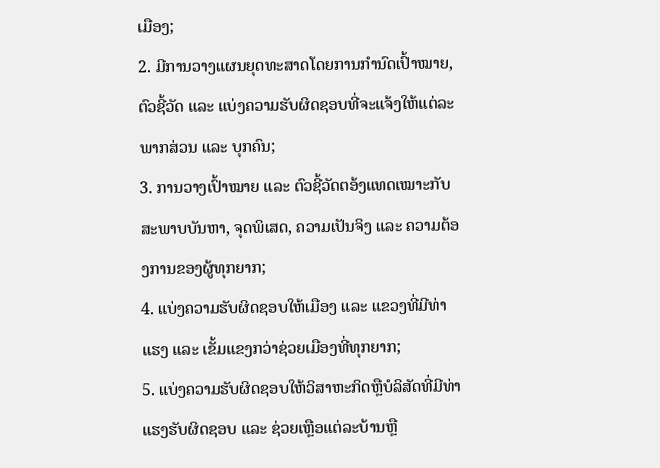ເມືອງ;
2. ມີການວາງແຜນຍຸດທະສາດໂດຍການກຳນົດເປົ້າໝາຍ, ຕົວຊີ້ວັດ ແລະ ແບ່ງຄວາມຮັບຜິດຊອບທີ່ຈະແຈ້ງໃຫ້ແຕ່ລະພາກສ່ວນ ແລະ ບຸກຄົນ;
3. ການວາງເປົ້າໝາຍ ແລະ ຕົວຊີ້ວັດຕອ້ງແທດເໝາະກັບສະພາບບັນຫາ, ຈຸດພິເສດ, ຄວາມເປັນຈິງ ແລະ ຄວາມຕ້ອງການຂອງຜູ້ທຸກຍາກ;
4. ແບ່ງຄວາມຮັບຜິດຊອບໃຫ້ເມືອງ ແລະ ແຂວງທີ່ມີທ່າແຮງ ແລະ ເຂັ້ມແຂງກວ່າຊ່ວຍເມືອງທີ່ທຸກຍາກ;
5. ແບ່ງຄວາມຮັບຜິດຊອບໃຫ້ວິສາຫະກິດຫຼືບໍລິສັດທີ່ມີທ່າແຮງຮັບຜິດຊອບ ແລະ ຊ່ວຍເຫຼືອແຕ່ລະບ້ານຫຼື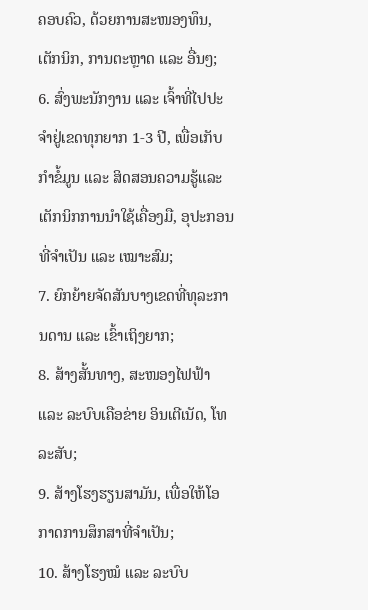ຄອບຄົວ, ດ້ວຍການສະໜອງທຶນ, ເຕັກນິກ, ການຕະຫຼາດ ແລະ ອື່ນໆ;
6. ສົ່ງພະນັກງານ ແລະ ເຈົ້າທີ່ໄປປະຈຳຢູ່ເຂດທຸກຍາກ 1-3 ປີ, ເພື່ອເກັບກຳຂໍ້ມູນ ແລະ ສິດສອນຄວາມຮູ້ແລະເຕັກນິກການນຳໃຊ້ເຄື່ອງມື, ອຸປະກອນທີ່ຈຳເປັນ ແລະ ເໝາະສົມ;
7. ຍົກຍ້າຍຈັດສັນບາງເຂດທີ່ທຸລະການດານ ແລະ ເຂົ້າເຖິງຍາກ;
8. ສ້າງສັ້ນທາງ, ສະໜອງໄຟຟ້າ ແລະ ລະບົບເຄືອຂ່າຍ ອິນເຕີເນັດ, ໂທລະສັບ;
9. ສ້າງໂຮງຮຽນສາມັນ, ເພື່ອໃຫ້ໂອກາດການສຶກສາທີ່ຈຳເປັນ;
10. ສ້າງໂຮງໝໍ ແລະ ລະບົບ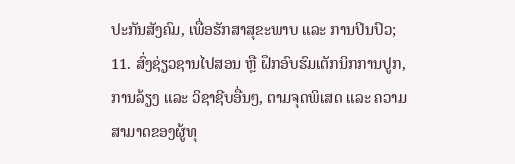ປະກັນສັງຄົມ, ເພື່ອຮັກສາສຸຂະພາບ ແລະ ການປິນປົວ;
11. ສົ່ງຊ່ຽວຊານໄປສອນ ຫຼື ຝຶກອົບຮົມເຕັກນິກການປູກ, ການລ້ຽງ ແລະ ວິຊາຊີບອື່ນໆ, ຕາມຈຸດພິເສດ ແລະ ຄວາມສາມາດຂອງຜູ້ທຸ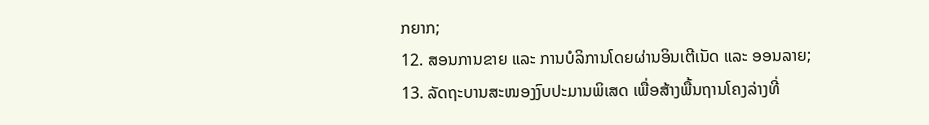ກຍາກ;
12. ສອນການຂາຍ ແລະ ການບໍລິການໂດຍຜ່ານອິນເຕີເນັດ ແລະ ອອນລາຍ;
13. ລັດຖະບານສະໜອງງົບປະມານພິເສດ ເພື່ອສ້າງພື້ນຖານໂຄງລ່າງທີ່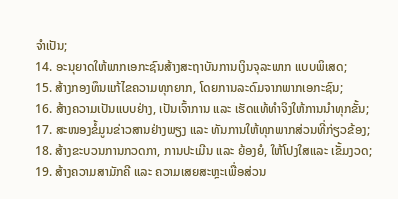ຈໍາເປັນ;
14. ອະນຸຍາດໃຫ້ພາກເອກະຊົນສ້າງສະຖາບັນການເງິນຈຸລະພາກ ແບບພິເສດ;
15. ສ້າງກອງທຶນແກ້ໄຂຄວາມທຸກຍາກ, ໂດຍການລະດົມຈາກພາກເອກະຊົນ;
16. ສ້າງຄວາມເປັນແບບຢ່າງ, ເປັນເຈົ້າການ ແລະ ເຮັດແທ້ທຳຈິງໃຫ້ການນຳທຸກຂັ້ນ;
17. ສະໜອງຂໍ້ມູນຂ່າວສານຢ່າງພຽງ ແລະ ທັນການໃຫ້ທຸກພາກສ່ວນທີ່ກ່ຽວຂ້ອງ;
18. ສ້າງຂະບວນການກວດກາ, ການປະເມີນ ແລະ ຍ້ອງຍໍ, ໃຫ້ໂປງໃສແລະ ເຂັ້ມງວດ;
19. ສ້າງຄວາມສາມັກຄີ ແລະ ຄວາມເສຍສະຫຼະເພື່ອສ່ວນ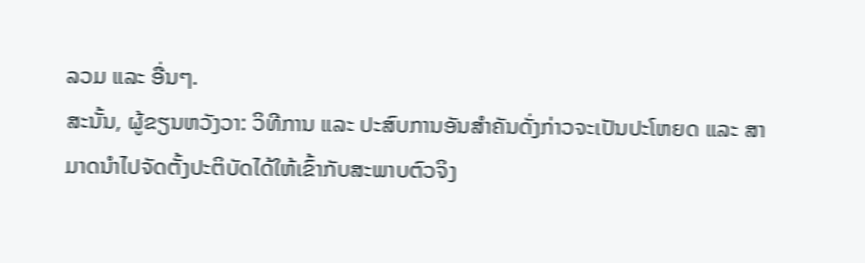ລວມ ແລະ ອື່ນໆ.
ສະນັ້ນ, ຜູ້ຂຽນຫວັງວາ: ວິທີການ ແລະ ປະສົບການອັນສຳຄັນດັ່ງກ່າວຈະເປັນປະໂຫຍດ ແລະ ສາມາດນຳໄປຈັດຕັ້ງປະຕິບັດໄດ້ໃຫ້ເຂົ້າກັບສະພາບຕົວຈິງ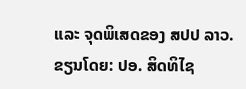ແລະ ຈຸດພິເສດຂອງ ສປປ ລາວ.
ຂຽນໂດຍ: ປອ. ສິດທິໄຊ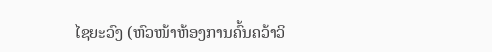ໄຊຍະວົງ (ຫົວໜ້າຫ້ອງການຄົ້ນຄວ້າວິ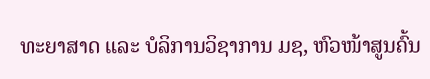ທະຍາສາດ ແລະ ບໍລິການວິຊາການ ມຊ, ຫົວໜ້າສູນຄົ້ນ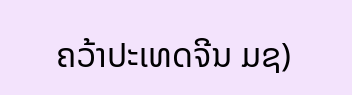ຄວ້າປະເທດຈີນ ມຊ)